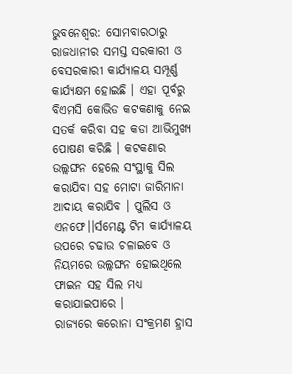ଭୁବନେଶ୍ୱର: ସୋମବାରଠାରୁ ରାଜଧାନୀର ସମସ୍ତ ସରକାରୀ ଓ ବେସରକାରୀ କାର୍ଯ୍ୟାଳୟ ସମ୍ପୂର୍ଣ୍ଣ କାର୍ଯ୍ୟକ୍ଷମ ହୋଇଛି । ଏହା ପୂର୍ବରୁ ବିଏମସି କୋଭିଡ କଟକଣାକୁ ନେଇ ସତର୍କ କରିବା ସହ କଡା ଆଭିମୁଖ୍ୟ ପୋଷଣ କରିଛି । କଟକଣାର ଉଲ୍ଲଙ୍ଘନ ହେଲେ ସଂସ୍ଥାକୁ ସିଲ କରାଯିବା ସହ ମୋଟା ଜାରିମାନା ଆଦାୟ କରାଯିବ । ପୁଲିସ ଓ ଏନଫେ।।ର୍ସମେଣ୍ଟ ଟିମ କାର୍ଯ୍ୟାଳୟ ଉପରେ ଚଢାଉ ଚଳାଇବେ ଓ ନିୟମରେ ଉଲ୍ଲଙ୍ଘନ ହୋଇଥିଲେ ଫାଇନ ସହ ସିଲ ମଧ୍ୟ କରାଯାଇପାରେ ।
ରାଜ୍ୟରେ କରୋନା ସଂକ୍ରମଣ ହ୍ରାସ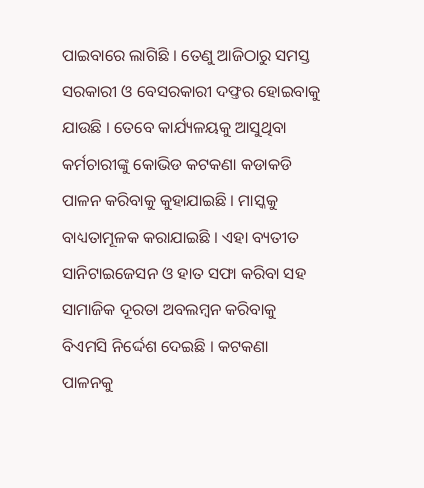ପାଇବାରେ ଲାଗିଛି । ତେଣୁ ଆଜିଠାରୁ ସମସ୍ତ ସରକାରୀ ଓ ବେସରକାରୀ ଦଫ୍ତର ହୋଇବାକୁ ଯାଉଛି । ତେବେ କାର୍ଯ୍ୟଳୟକୁ ଆସୁଥିବା କର୍ମଚାରୀଙ୍କୁ କୋଭିଡ କଟକଣା କଡାକଡି ପାଳନ କରିବାକୁ କୁହାଯାଇଛି । ମାସ୍କକୁ ବାଧ୍ୟତାମୂଳକ କରାଯାଇଛି । ଏହା ବ୍ୟତୀତ ସାନିଟାଇଜେସନ ଓ ହାତ ସଫା କରିବା ସହ ସାମାଜିକ ଦୂରତା ଅବଲମ୍ବନ କରିବାକୁ ବିଏମସି ନିର୍ଦ୍ଦେଶ ଦେଇଛି । କଟକଣା ପାଳନକୁ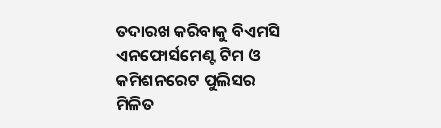ତଦାରଖ କରିବାକୁ ବିଏମସି ଏନଫୋର୍ସମେଣ୍ଟ ଟିମ ଓ କମିଶନରେଟ ପୁଲିସର ମିଳିତ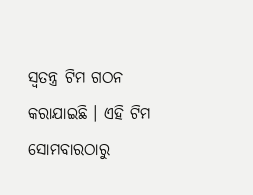ସ୍ୱତନ୍ତ୍ର ଟିମ ଗଠନ କରାଯାଇଛି । ଏହି ଟିମ ସୋମବାରଠାରୁ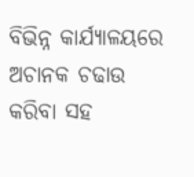ବିଭିନ୍ନ କାର୍ଯ୍ୟାଳୟରେ ଅଚାନକ ଚଢାଉ କରିବା ସହ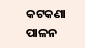କଟକଣା ପାଳନ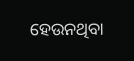ହେଉନଥିବା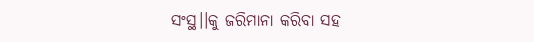ସଂସ୍ଥ।।କୁ ଜରିମାନା କରିବା ସହ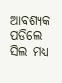ଆବଶ୍ୟକ ପଡିଲେ ସିଲ ମଧ୍ୟ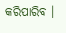କରିପାରିବ ।